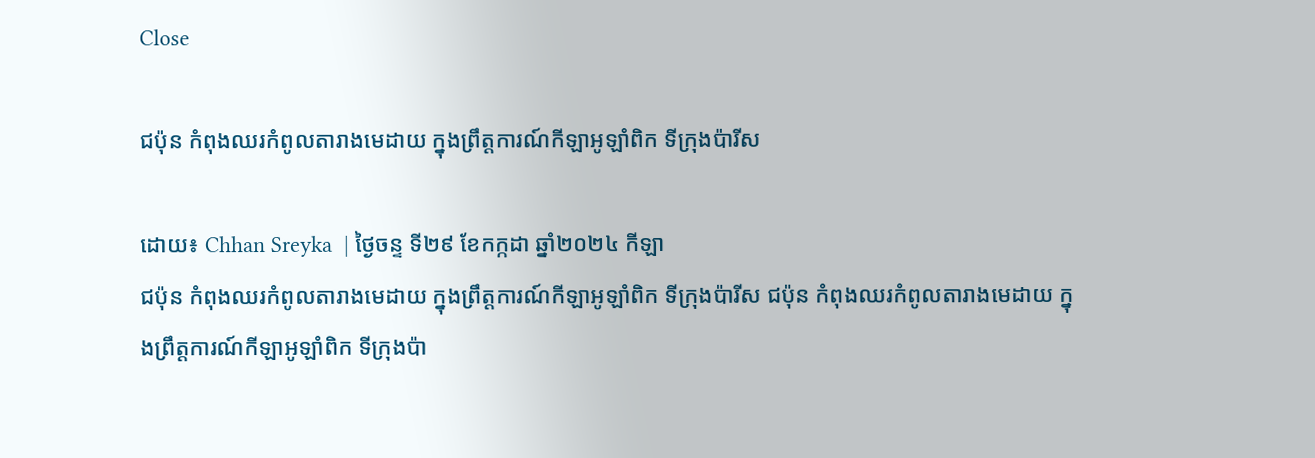Close

ជប៉ុន កំពុងឈរកំពូលតារាងមេដាយ ក្នុងព្រឹត្តការណ៍កីឡាអូឡាំពិក ទីក្រុងប៉ារីស

ដោយ៖ Chhan Sreyka  | ថ្ងៃចន្ទ ទី២៩ ខែកក្កដា ឆ្នាំ២០២៤ កីឡា
ជប៉ុន កំពុងឈរកំពូលតារាងមេដាយ ក្នុងព្រឹត្តការណ៍កីឡាអូឡាំពិក ទីក្រុងប៉ារីស ជប៉ុន កំពុងឈរកំពូលតារាងមេដាយ ក្នុងព្រឹត្តការណ៍កីឡាអូឡាំពិក ទីក្រុងប៉ា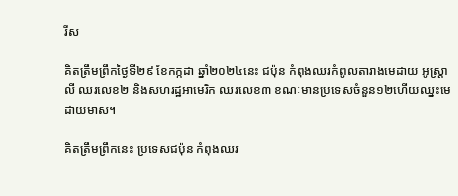រីស

គិតត្រឹមព្រឹកថ្ងៃទី២៩ ខែកក្កដា ឆ្នាំ២០២៤នេះ ជប៉ុន កំពុងឈរកំពូលតារាងមេដាយ អូស្រ្តាលី ឈរលេខ២ និងសហរដ្ឋអាមេរិក ឈរលេខ៣ ខណៈមានប្រទេសចំនួន១២ហើយឈ្នះមេដាយមាស។

គិតត្រឹមព្រឹកនេះ ប្រទេសជប៉ុន កំពុងឈរ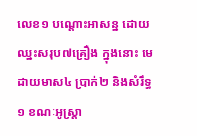លេខ១ បណ្ដោះអាសន្ន ដោយឈ្នះសរុប៧គ្រឿង ក្នុងនោះ មេដាយមាស៤ ប្រាក់២ និងសំរឹទ្ធ១ ខណៈអូស្រ្តា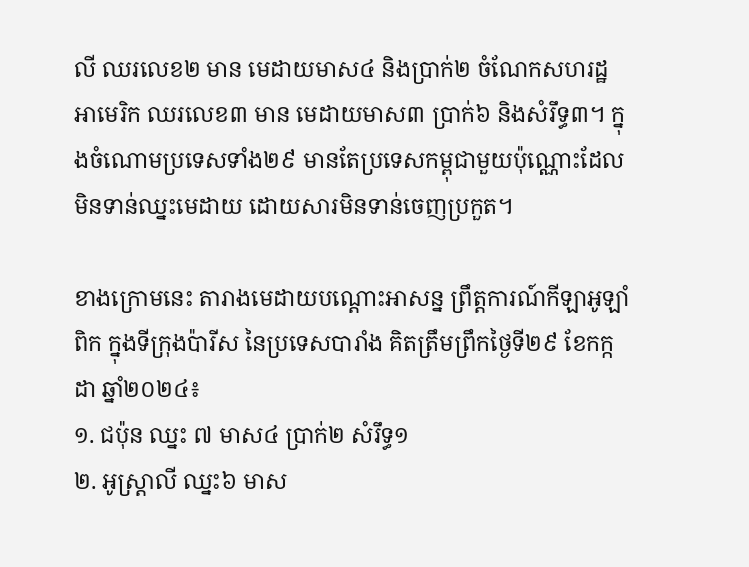លី ឈរលេខ២ មាន មេដាយមាស៤ និងប្រាក់២ ចំណែកសហរដ្ឋអាមេរិក ឈរលេខ៣ មាន មេដាយមាស៣ ប្រាក់៦ និងសំរឹទ្ធ៣។ ក្នុងចំណោមប្រទេសទាំង២៩ មានតែប្រទេសកម្ពុជាមួយប៉ុណ្ណោះដែលមិនទាន់ឈ្នះមេដាយ ដោយសារមិនទាន់ចេញប្រកួត។

ខាងក្រោមនេះ តារាងមេដាយបណ្ដោះអាសន្ន ព្រឹត្តការណ៍កីឡាអូឡាំពិក ក្នុងទីក្រុងប៉ារីស នៃប្រទេសបារាំង គិតត្រឹមព្រឹកថ្ងៃទី២៩ ខែកក្កដា ឆ្នាំ២០២៤៖
១. ជប៉ុន ឈ្នះ ៧ មាស៤ ប្រាក់២ សំរឹទ្ធ១
២. អូស្រ្តាលី ឈ្នះ៦ មាស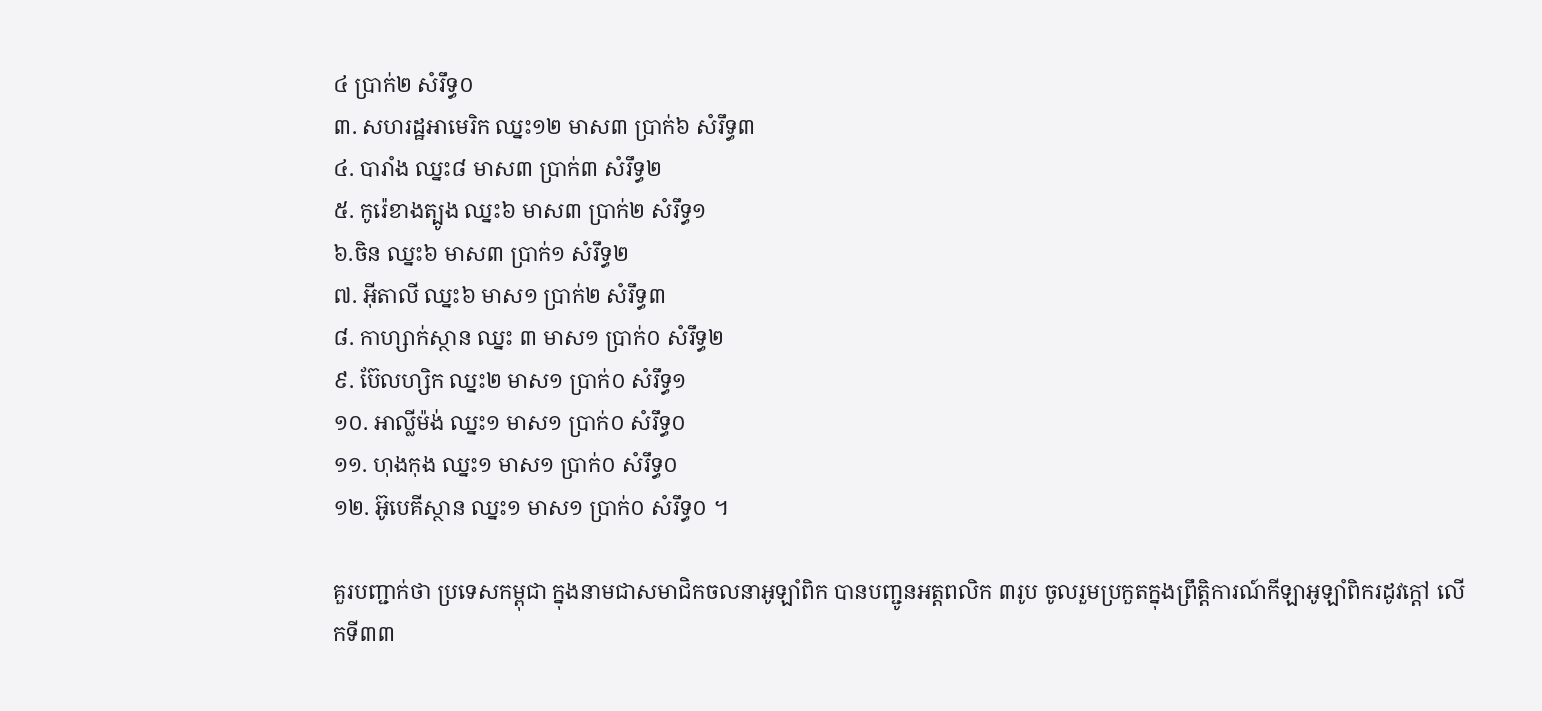៤ ប្រាក់២ សំរឹទ្ធ០
៣. សហរដ្ឋអាមេរិក ឈ្នះ១២ មាស៣ ប្រាក់៦ សំរឹទ្ធ៣
៤. បារាំង ឈ្នះ៨ មាស៣ ប្រាក់៣ សំរឹទ្ធ២
៥. កូរ៉េខាងត្បូង ឈ្នះ៦ មាស៣ ប្រាក់២ សំរឹទ្ធ១
៦.ចិន ឈ្នះ៦ មាស៣ ប្រាក់១ សំរឹទ្ធ២
៧. អ៊ីតាលី ឈ្នះ៦ មាស១ ប្រាក់២ សំរឹទ្ធ៣
៨. កាហ្សាក់ស្ថាន ឈ្នះ ៣ មាស១ ប្រាក់០ សំរឹទ្ធ២
៩. ប៊ែលហ្សិក ឈ្នះ២ មាស១ ប្រាក់០ សំរឹទ្ធ១
១០. អាល្លីម៉ង់ ឈ្នះ១ មាស១ ប្រាក់០ សំរឹទ្ធ០
១១. ហុងកុង ឈ្នះ១ មាស១ ប្រាក់០ សំរឹទ្ធ០
១២. អ៊ូបេគីស្ថាន ឈ្នះ១ មាស១ ប្រាក់០ សំរឹទ្ធ០ ។

គួរបញ្ជាក់ថា ប្រទេសកម្ពុជា ក្នុងនាមជាសមាជិកចលនាអូឡាំពិក បានបញ្ជូនឣត្តពលិក ៣រូប ចូលរួមប្រកួតក្នុងព្រឹត្តិការណ៍កីឡាឣូឡាំពិករដូវក្តៅ លើកទី៣៣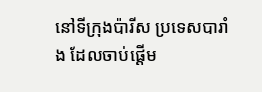នៅទីក្រុងប៉ារីស ប្រទេសបារាំង ដែលចាប់ផ្ដើម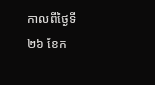កាលពីថ្ងៃទី២៦ ខែក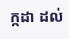ក្កដា ដល់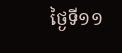ថ្ងៃទី១១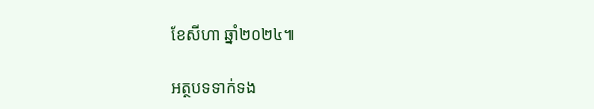ខែសីហា ឆ្នាំ២០២៤៕

អត្ថបទទាក់ទង